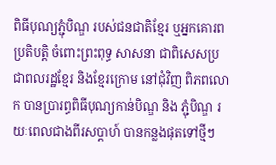ពិធីបុណ្យភ្ជុំបិណ្ឌ របស់ជនជាតិខ្មែរ ឬអ្នកគោរពប្រតិបត្តិ ចំពោះព្រះពុទ្ធ សាសនា ជាពិសេសប្រជាពលរដ្ឋខ្មែរ និងខ្មែរក្រោម នៅជុំវិញ ពិភពលោក បានប្រារព្ធពិធីបុណ្យកាន់បិណ្ឌ និង ភ្ជុំបិណ្ឌ រយៈពេលជាងពីរសប្តាហ៍ បានកន្លងផុតទៅថ្មីៗ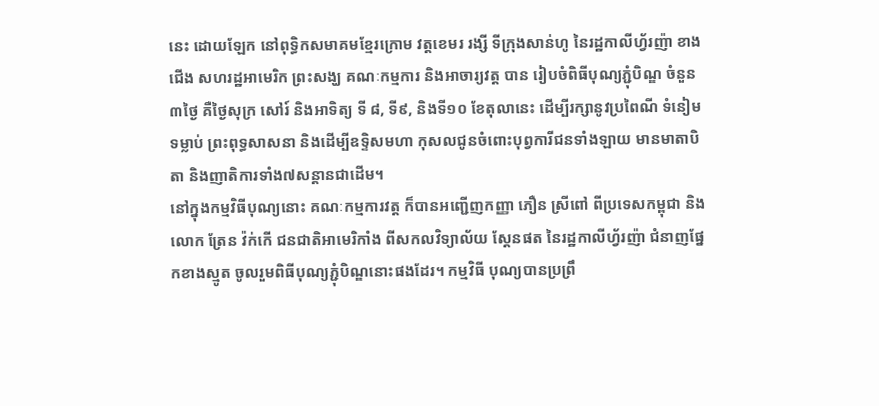នេះ ដោយឡែក នៅពុទ្ធិកសមាគមខ្មែរក្រោម វត្តខេមរ រង្សី ទីក្រុងសាន់ហូ នៃរដ្ឋកាលីហ្វ័រញ៉ា ខាងជើង សហរដ្ឋអាមេរិក ព្រះសង្ឃ គណៈកម្មការ និងអាចារ្យវត្ត បាន រៀបចំពិធីបុណ្យភ្ជុំបិណ្ឌ ចំនួន៣ថ្ងៃ គឺថ្ងៃសុក្រ សៅរ៍ និងអាទិត្យ ទី ៨, ទី៩, និងទី១០ ខែតុលានេះ ដើម្បីរក្សានូវប្រពៃណី ទំនៀមទម្លាប់ ព្រះពុទ្ធសាសនា និងដើម្បីឧទ្ទិសមហា កុសលជូនចំពោះបុព្វការីជនទាំងឡាយ មានមាតាបិតា និងញាតិការទាំង៧សន្តានជាដើម។
នៅក្នុងកម្មវិធីបុណ្យនោះ គណៈកម្មការវត្ត ក៏បានអញ្ជើញកញ្ញា ភឿន ស្រីពៅ ពីប្រទេសកម្ពុជា និង លោក ត្រែន វ៉ក់កើ ជនជាតិអាមេរិកាំង ពីសកលវិទ្យាល័យ ស្តែនផត នៃរដ្ឋកាលីហ្វ័រញ៉ា ជំនាញផ្នែកខាងស្មូត ចូលរួមពិធីបុណ្យភ្ជុំបិណ្ឌនោះផងដែរ។ កម្មវិធី បុណ្យបានប្រព្រឹ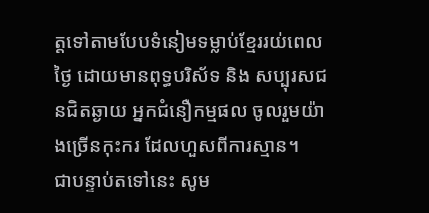ត្តទៅតាមបែបទំនៀមទម្លាប់ខ្មែររយ់ពេលថ្ងៃ ដោយមានពុទ្ធបរិស័ទ និង សប្បុរសជនជិតឆ្ងាយ អ្នកជំនឿកម្មផល ចូលរួមយ៉ាងច្រើនកុះករ ដែលហួសពីការស្មាន។
ជាបន្ទាប់តទៅនេះ សូម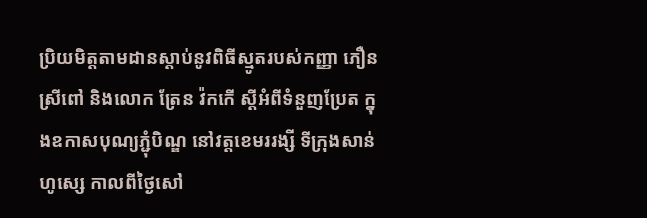ប្រិយមិត្តតាមដានស្តាប់នូវពិធីស្មូតរបស់កញ្ញា ភឿន ស្រីពៅ និងលោក ត្រែន វ៉កកើ ស្តីអំពីទំនួញប្រែត ក្នុងឧកាសបុណ្យភ្ជុំបិណ្ឌ នៅវត្តខេមររង្សី ទីក្រុងសាន់ហូស្សេ កាលពីថ្ងៃសៅ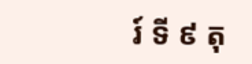រ៍ ទី ៩ តុ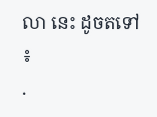លា នេះ ដូចតទៅ ៖
.